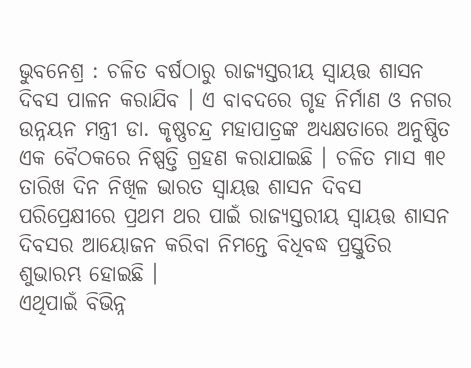ଭୁବନେଶ୍ର : ଚଳିତ ବର୍ଷଠାରୁ ରାଜ୍ୟସ୍ତରୀୟ ସ୍ୱାୟତ୍ତ ଶାସନ ଦିବସ ପାଳନ କରାଯିବ । ଏ ବାବଦରେ ଗୃହ ନିର୍ମାଣ ଓ ନଗର ଉନ୍ନୟନ ମନ୍ତ୍ରୀ ଡା. କୃଷ୍ଣଚନ୍ଦ୍ର ମହାପାତ୍ରଙ୍କ ଅଧ୍ୟକ୍ଷତାରେ ଅନୁଷ୍ଠିତ ଏକ ବୈଠକରେ ନିଷ୍ପତ୍ତି ଗ୍ରହଣ କରାଯାଇଛି । ଚଳିତ ମାସ ୩୧ ତାରିଖ ଦିନ ନିଖିଳ ଭାରତ ସ୍ୱାୟତ୍ତ ଶାସନ ଦିବସ ପରିପ୍ରେକ୍ଷୀରେ ପ୍ରଥମ ଥର ପାଇଁ ରାଜ୍ୟସ୍ତରୀୟ ସ୍ୱାୟତ୍ତ ଶାସନ ଦିବସର ଆୟୋଜନ କରିବା ନିମନ୍ତେ ବିଧିବଦ୍ଧ ପ୍ରସ୍ତୁତିର ଶୁଭାରମ୍ଭ ହୋଇଛି ।
ଏଥିପାଇଁ ବିଭିନ୍ନ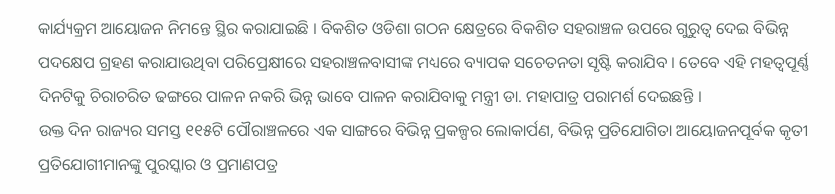କାର୍ଯ୍ୟକ୍ରମ ଆୟୋଜନ ନିମନ୍ତେ ସ୍ଥିର କରାଯାଇଛି । ବିକଶିତ ଓଡିଶା ଗଠନ କ୍ଷେତ୍ରରେ ବିକଶିତ ସହରାଞ୍ଚଳ ଉପରେ ଗୁରୁତ୍ୱ ଦେଇ ବିଭିନ୍ନ ପଦକ୍ଷେପ ଗ୍ରହଣ କରାଯାଉଥିବା ପରିପ୍ରେକ୍ଷୀରେ ସହରାଞ୍ଚଳବାସୀଙ୍କ ମଧ୍ୟରେ ବ୍ୟାପକ ସଚେତନତା ସୃଷ୍ଟି କରାଯିବ । ତେବେ ଏହି ମହତ୍ୱପୂର୍ଣ୍ଣ ଦିନଟିକୁ ଚିରାଚରିତ ଢଙ୍ଗରେ ପାଳନ ନକରି ଭିନ୍ନ ଭାବେ ପାଳନ କରାଯିବାକୁ ମନ୍ତ୍ରୀ ଡା. ମହାପାତ୍ର ପରାମର୍ଶ ଦେଇଛନ୍ତି ।
ଉକ୍ତ ଦିନ ରାଜ୍ୟର ସମସ୍ତ ୧୧୫ଟି ପୌରାଞ୍ଚଳରେ ଏକ ସାଙ୍ଗରେ ବିଭିନ୍ନ ପ୍ରକଳ୍ପର ଲୋକାର୍ପଣ, ବିଭିନ୍ନ ପ୍ରତିଯୋଗିତା ଆୟୋଜନପୂର୍ବକ କୃତୀ ପ୍ରତିଯୋଗୀମାନଙ୍କୁ ପୁରସ୍କାର ଓ ପ୍ରମାଣପତ୍ର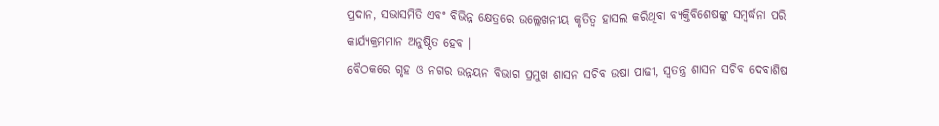ପ୍ରଦାନ, ସଭାସମିତି ଏବଂ ବିଭିନ୍ନ କ୍ଷେତ୍ରରେ ଉଲ୍ଲେଖନୀୟ କୃତିତ୍ୱ ହାସଲ କରିଥିବା ବ୍ୟକ୍ତିବିଶେଷଙ୍କୁ ସମ୍ବର୍ଦ୍ଧନା ପରି କାର୍ଯ୍ୟକ୍ରମମାନ ଅନୁଷ୍ଠିତ ହେବ ।
ବୈଠକରେ ଗୃହ ଓ ନଗର ଉନ୍ନୟନ ବିଭାଗ ପ୍ରମୁଖ ଶାସନ ସଚିବ ଉଷା ପାଢୀ, ସ୍ୱତନ୍ତ୍ର ଶାସନ ସଚିବ ଦେବାଶିଷ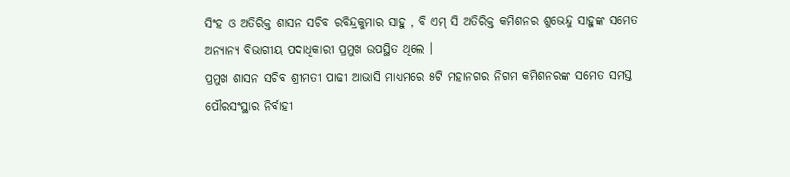ସିଂହ ଓ ଅତିରିକ୍ତ ଶାସନ ସଚିବ ରବିନ୍ଦ୍ରକୁମାର ସାହୁ , ବି ଏମ୍ ସି ଅତିରିକ୍ତ କମିଶନର ଶୁଭେନ୍ଦୁ ସାହୁଙ୍କ ସମେତ ଅନ୍ୟାନ୍ୟ ବିଭାଗୀୟ ପଦାଧିକାରୀ ପ୍ରମୁଖ ଉପସ୍ଥିତ ଥିଲେ ।
ପ୍ରମୁଖ ଶାସନ ସଚିବ ଶ୍ରୀମତୀ ପାଢୀ ଆଭାସି ମାଧ୍ୟମରେ ୫ଟି ମହାନଗର ନିଗମ କମିଶନରଙ୍କ ସମେତ ସମସ୍ତ ପୌରସଂସ୍ଥାର ନିର୍ବାହୀ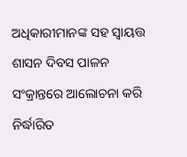ଅଧିକାରୀମାନଙ୍କ ସହ ସ୍ୱାୟତ୍ତ ଶାସନ ଦିବସ ପାଳନ ସଂକ୍ରାନ୍ତରେ ଆଲୋଚନା କରି ନିର୍ଦ୍ଧାରିତ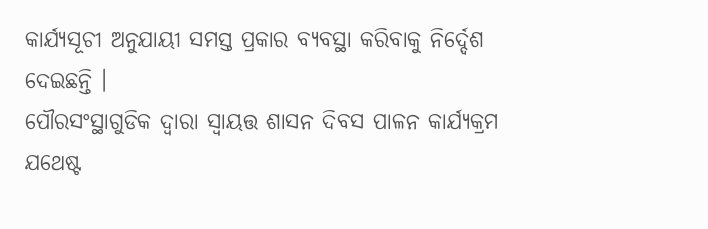କାର୍ଯ୍ୟସୂଚୀ ଅନୁଯାୟୀ ସମସ୍ତ ପ୍ରକାର ବ୍ୟବସ୍ଥା କରିବାକୁ ନିର୍ଦ୍ଦେଶ ଦେଇଛନ୍ତି ।
ପୌରସଂସ୍ଥାଗୁଡିକ ଦ୍ୱାରା ସ୍ୱାୟତ୍ତ ଶାସନ ଦିବସ ପାଳନ କାର୍ଯ୍ୟକ୍ରମ ଯଥେଷ୍ଟ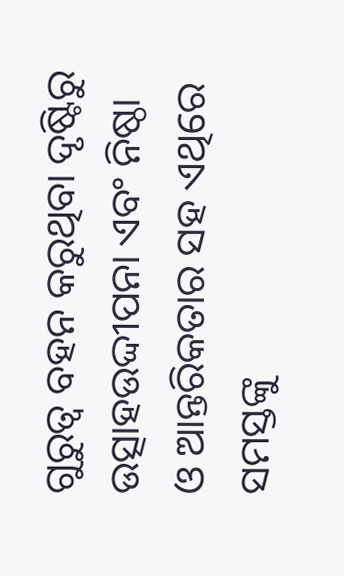ଗୁରୁତ୍ୱ ବହନ କରୁଥିବା ଦୃଷ୍ଟିରୁ ଉତ୍ସାହଉଦ୍ଦୀପନା ଏବଂ ନିଷ୍ଠା ଓ ଆନ୍ତରିକତାର ସହ ଏଥିରେ ସମସ୍ତଙ୍କୁ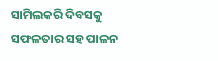ସାମିଲକରି ଦିବସକୁ ସଫଳତାର ସହ ପାଳନ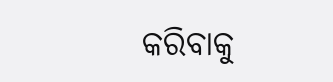କରିବାକୁ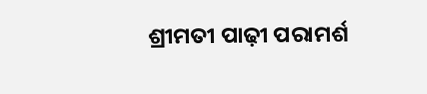ଶ୍ରୀମତୀ ପାଢ଼ୀ ପରାମର୍ଶ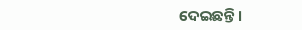ଦେଇଛନ୍ତି ।